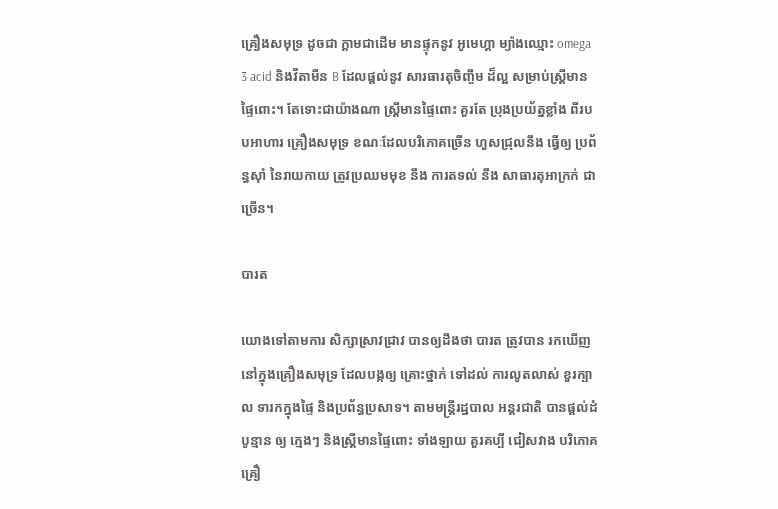គ្រឿងសមុទ្រ ដូចជា ក្ដាមជាដើម មានផ្ទុកនូវ អូមេហ្គា ម្យ៉ាងឈ្មោះ omega 3 acid និងវីតាមីន B ដែលផ្ដល់នូវ សារធារតុចិញ្ចឹម ដ៏ល្អ សម្រាប់ស្ដ្រីមានផ្ទៃពោះ។ តែទោះជាយ៉ាងណា ស្ដ្រីមានផ្ទៃពោះ គួរតែ ប្រុងប្រយ័ត្នខ្លាំង ពីរបបអាហារ គ្រឿងសមុទ្រ ខណៈដែលបរិភោគច្រើន ហួសជ្រុលនឹង ធ្វើឲ្យ ប្រព័ន្ធស៊ាំ នៃរាយកាយ ត្រូវប្រឈមមុខ នឹង ការតទល់ នឹង សាធារតុអាក្រក់ ជាច្រើន។

បារត

យោងទៅតាមការ សិក្សាស្រាវជ្រាវ បានឲ្យដឹងថា បារត ត្រូវបាន រកឃើញ នៅក្នុងគ្រឿងសមុទ្រ ដែលបង្កឲ្យ គ្រោះថ្នាក់ ទៅដល់ ការលូតលាស់ ខួរក្បាល ទារកក្នុងផ្ទៃ និងប្រព័ន្ធប្រសាទ។ តាមមន្ដ្រីរដ្ឋបាល អន្ដរជាតិ បានផ្ដល់ដំបូន្មាន ឲ្យ ក្មេងៗ និងស្ដ្រីមានផ្ទៃពោះ ទាំងឡាយ គួរគប្បី ជៀសវាង បរិភោគគ្រឿ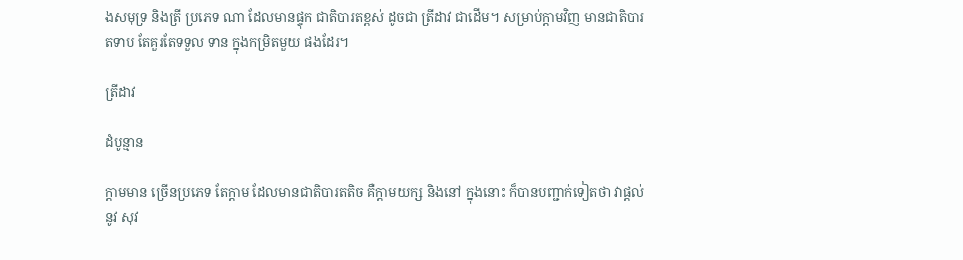ងសមុទ្រ និងត្រី ប្រភេទ ណា ដែលមានផ្ទុក ជាតិបារតខ្ពស់ ដូចជា ត្រីដាវ ជាដើម។ សម្រាប់ក្ដាមវិញ មានជាតិបារតទាប តែគួរតែទទួល ទាន ក្នុងកម្រិតមួយ ផងដែរ។

ត្រីដាវ

ដំបូន្មាន

ក្ដាមមាន ច្រើនប្រភេទ តែក្ដាម ដែលមានជាតិបារតតិច គឺក្ដាមយក្ស និងនៅ ក្នុងនោះ ក៏បានបញ្ជាក់ទៀតថា វាផ្ដល់នូវ សុវ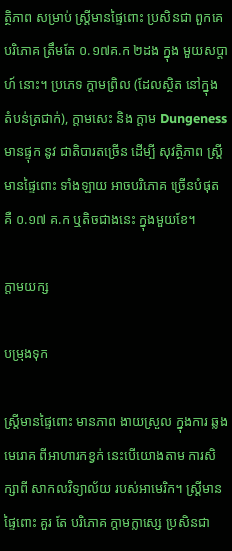ត្ថិភាព សម្រាប់ ស្ដ្រីមានផ្ទៃពោះ ប្រសិនជា ពួកគេ បរិភោគ ត្រឹមតែ ០.១៧គ.ក ២ដង ក្នុង មួយសប្ដាហ៍ នោះ។ ប្រភេទ ក្ដាមព្រិល (ដែលស្ថិត នៅក្នុង តំបន់ត្រជាក់), ក្ដាមសេះ និង ក្ដាម Dungeness មានផ្ទុក នូវ ជាតិបារតច្រើន ដើម្បី សុវត្ថិភាព ស្ដ្រីមានផ្ទៃពោះ ទាំងឡាយ អាចបរិភោគ ច្រើនបំផុត គឺ ០.១៧ គ.ក ឬតិចជាងនេះ ក្នុងមួយខែ។

ក្ដាមយក្ស

បម្រុងទុក

ស្ដ្រីមានផ្ទៃពោះ មានភាព ងាយស្រួល ក្នុងការ ឆ្លងមេរោគ ពីអាហារកខ្វក់ នេះបើយោងតាម ការសិក្សាពី សាកលវិទ្យាល័យ របស់អាមេរិក។ ស្ដ្រីមានផ្ទៃពោះ គួរ តែ បរិភោគ ក្ដាមក្លាស្សេ ប្រសិនជា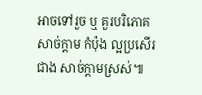អាចទៅរួច ឬ គួរបរិភោគ សាច់ក្ដាម កំប៉ុង ល្អប្រសើរជាង សាច់ក្ដាមស្រស់៕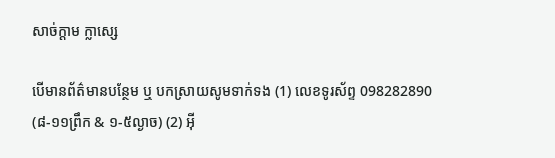សាច់ក្ដាម ក្លាស្សេ

បើមានព័ត៌មានបន្ថែម ឬ បកស្រាយសូមទាក់ទង (1) លេខទូរស័ព្ទ 098282890 (៨-១១ព្រឹក & ១-៥ល្ងាច) (2) អ៊ី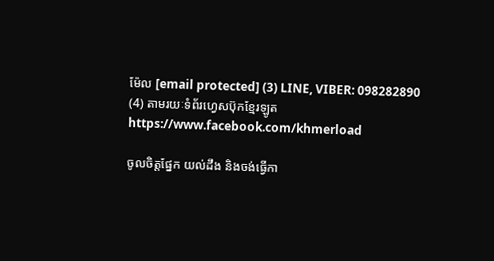ម៉ែល [email protected] (3) LINE, VIBER: 098282890 (4) តាមរយៈទំព័រហ្វេសប៊ុកខ្មែរឡូត https://www.facebook.com/khmerload

ចូលចិត្តផ្នែក យល់ដឹង និងចង់ធ្វើកា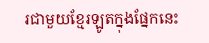រជាមួយខ្មែរឡូតក្នុងផ្នែកនេះ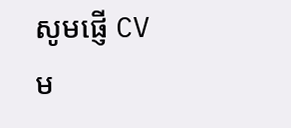សូមផ្ញើ CV ម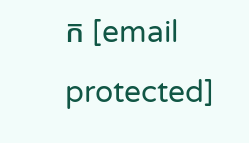ក [email protected]